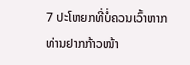7 ປະໂຫຍກທີ່ບໍ່ຄວນເວົ້າຫາກທ່ານຢາກກ້າວໜ້າ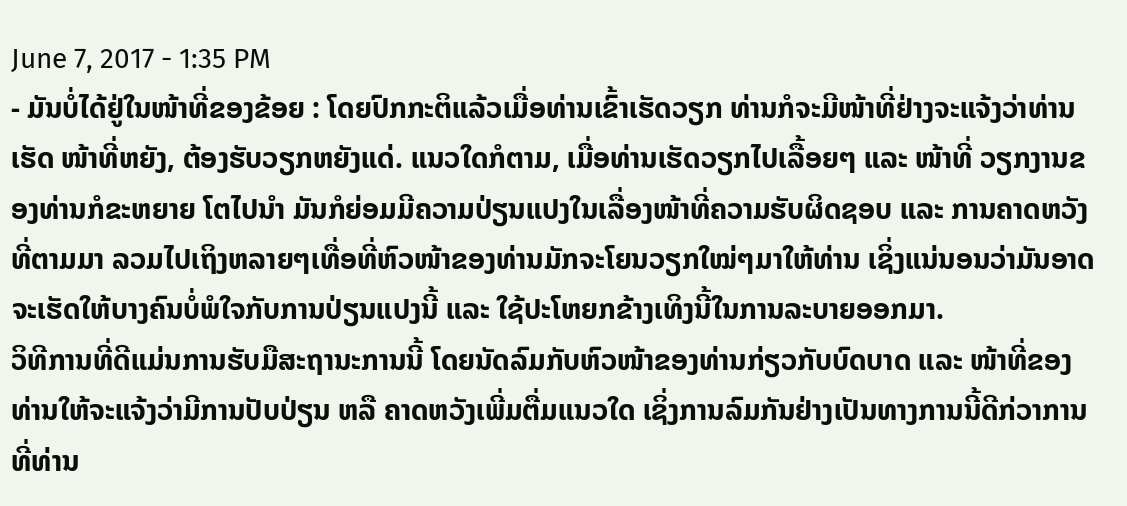June 7, 2017 - 1:35 PM
- ມັນບໍ່ໄດ້ຢູ່ໃນໜ້າທີ່ຂອງຂ້ອຍ : ໂດຍປົກກະຕິແລ້ວເມື່ອທ່ານເຂົ້າເຮັດວຽກ ທ່ານກໍຈະມີໜ້າທີ່ຢ່າງຈະແຈ້ງວ່າທ່ານເຮັດ ໜ້າທີ່ຫຍັງ, ຕ້ອງຮັບວຽກຫຍັງແດ່. ແນວໃດກໍຕາມ, ເມື່ອທ່ານເຮັດວຽກໄປເລື້ອຍໆ ແລະ ໜ້າທີ່ ວຽກງານຂອງທ່ານກໍຂະຫຍາຍ ໂຕໄປນຳ ມັນກໍຍ່ອມມີຄວາມປ່ຽນແປງໃນເລື່ອງໜ້າທີ່ຄວາມຮັບຜິດຊອບ ແລະ ການຄາດຫວັງທີ່ຕາມມາ ລວມໄປເຖິງຫລາຍໆເທື່ອທີ່ຫົວໜ້າຂອງທ່ານມັກຈະໂຍນວຽກໃໝ່ໆມາໃຫ້ທ່ານ ເຊິ່ງແນ່ນອນວ່າມັນອາດຈະເຮັດໃຫ້ບາງຄົນບໍ່ພໍໃຈກັບການປ່ຽນແປງນີ້ ແລະ ໃຊ້ປະໂຫຍກຂ້າງເທິງນີ້ໃນການລະບາຍອອກມາ.
ວິທີການທີ່ດີແມ່ນການຮັບມືສະຖານະການນີ້ ໂດຍນັດລົມກັບຫົວໜ້າຂອງທ່ານກ່ຽວກັບບົດບາດ ແລະ ໜ້າທີ່ຂອງທ່ານໃຫ້ຈະແຈ້ງວ່າມີການປັບປ່ຽນ ຫລື ຄາດຫວັງເພີ່ມຕື່ມແນວໃດ ເຊິ່ງການລົມກັນຢ່າງເປັນທາງການນີ້ດີກ່ວາການທີ່ທ່ານ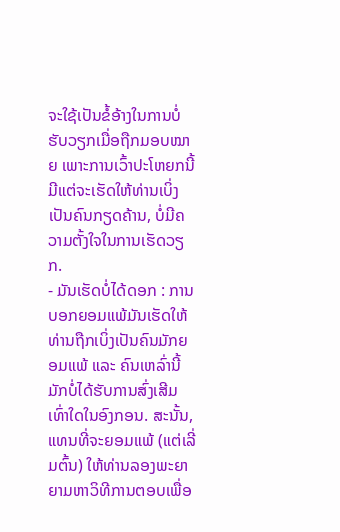ຈະໃຊ້ເປັນຂໍ້ອ້າງໃນການບໍ່ຮັບວຽກເມື່ອຖືກມອບໝາຍ ເພາະການເວົ້າປະໂຫຍກນີ້ມີແຕ່ຈະເຮັດໃຫ້ທ່ານເບິ່ງເປັນຄົນກຽດຄ້ານ, ບໍ່ມີຄວາມຕັ້ງໃຈໃນການເຮັດວຽກ.
- ມັນເຮັດບໍ່ໄດ້ດອກ : ການບອກຍອມແພ້ມັນເຮັດໃຫ້ທ່ານຖືກເບິ່ງເປັນຄົນມັກຍອມແພ້ ແລະ ຄົນເຫລົ່ານີ້ມັກບໍ່ໄດ້ຮັບການສົ່ງເສີມເທົ່າໃດໃນອົງກອນ. ສະນັ້ນ, ແທນທີ່ຈະຍອມແພ້ (ແຕ່ເລີ່ມຕົ້ນ) ໃຫ້ທ່ານລອງພະຍາຍາມຫາວິທີການຕອບເພື່ອ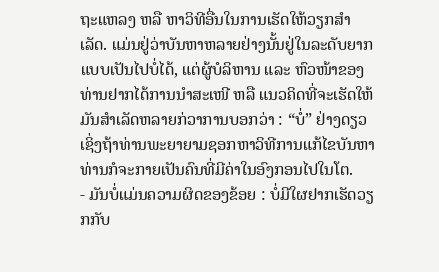ຖະແຫລງ ຫລື ຫາວິທີອື່ນໃນການເຮັດໃຫ້ວຽກສຳເລັດ. ແມ່ນຢູ່ວ່າບັນຫາຫລາຍຢ່າງນັ້ນຢູ່ໃນລະດັບຍາກແບບເປັນໄປບໍ່ໄດ້, ແຕ່ຜູ້ບໍລິຫານ ແລະ ຫົວໜ້າຂອງທ່ານຢາກໄດ້ການນຳສະເໜີ ຫລື ແນວຄິດທີ່ຈະເຮັດໃຫ້ມັນສຳເລັດຫລາຍກ່ວາການບອກວ່າ : “ບໍ່” ຢ່າງດຽວ ເຊິ່ງຖ້າທ່ານພະຍາຍາມຊອກຫາວິທີການແກ້ໄຂບັນຫາ ທ່ານກໍຈະກາຍເປັນຄົນທີ່ມີຄ່າໃນອົງກອນໄປໃນໂຕ.
- ມັນບໍ່ແມ່ນຄວາມຜິດຂອງຂ້ອຍ : ບໍ່ມີໃຜຢາກເຮັດວຽກກັບ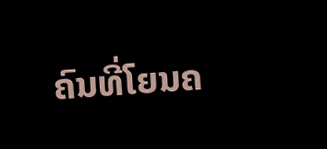ຄົນທີ່ໂຍນຄ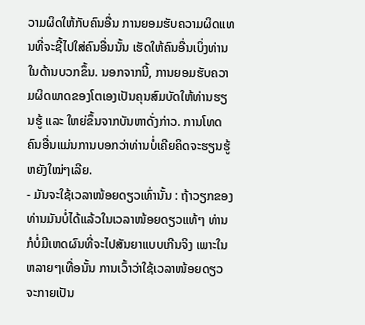ວາມຜິດໃຫ້ກັບຄົນອື່ນ ການຍອມຮັບຄວາມຜິດແທນທີ່ຈະຊີ້ໄປໃສ່ຄົນອື່ນນັ້ນ ເຮັດໃຫ້ຄົນອື່ນເບິ່ງທ່ານໃນດ້ານບວກຂຶ້ນ. ນອກຈາກນີ້, ການຍອມຮັບຄວາມຜິດພາດຂອງໂຕເອງເປັນຄຸນສົມບັດໃຫ້ທ່ານຮຽນຮູ້ ແລະ ໃຫຍ່ຂຶ້ນຈາກບັນຫາດັ່ງກ່າວ. ການໂທດຄົນອື່ນແມ່ນການບອກວ່າທ່ານບໍ່ເຄີຍຄິດຈະຮຽນຮູ້ຫຍັງໃໝ່ໆເລີຍ.
- ມັນຈະໃຊ້ເວລາໜ້ອຍດຽວເທົ່ານັ້ນ : ຖ້າວຽກຂອງທ່ານມັນບໍ່ໄດ້ແລ້ວໃນເວລາໜ້ອຍດຽວແທ້ໆ ທ່ານກໍບໍ່ມີເຫດຜົນທີ່ຈະໄປສັນຍາແບບເກີນຈິງ ເພາະໃນຫລາຍໆເທື່ອນັ້ນ ການເວົ້າວ່າໃຊ້ເວລາໜ້ອຍດຽວ ຈະກາຍເປັນ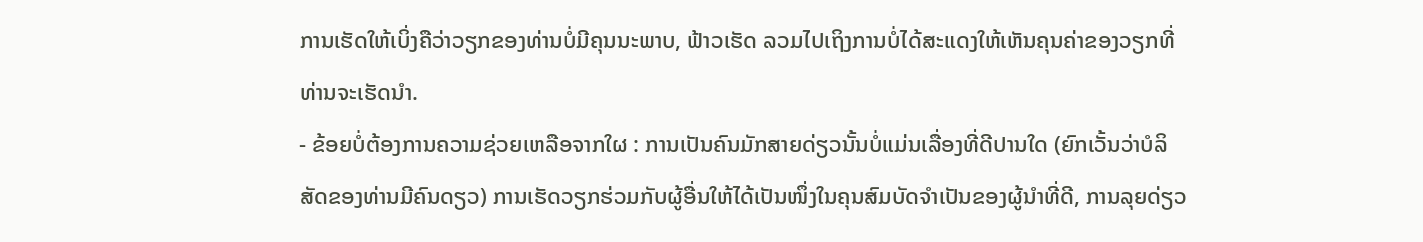ການເຮັດໃຫ້ເບິ່ງຄືວ່າວຽກຂອງທ່ານບໍ່ມີຄຸນນະພາບ, ຟ້າວເຮັດ ລວມໄປເຖິງການບໍ່ໄດ້ສະແດງໃຫ້ເຫັນຄຸນຄ່າຂອງວຽກທີ່ທ່ານຈະເຮັດນຳ.
- ຂ້ອຍບໍ່ຕ້ອງການຄວາມຊ່ວຍເຫລືອຈາກໃຜ : ການເປັນຄົນມັກສາຍດ່ຽວນັ້ນບໍ່ແມ່ນເລື່ອງທີ່ດີປານໃດ (ຍົກເວັ້ນວ່າບໍລິສັດຂອງທ່ານມີຄົນດຽວ) ການເຮັດວຽກຮ່ວມກັບຜູ້ອື່ນໃຫ້ໄດ້ເປັນໜຶ່ງໃນຄຸນສົມບັດຈຳເປັນຂອງຜູ້ນຳທີ່ດີ, ການລຸຍດ່ຽວ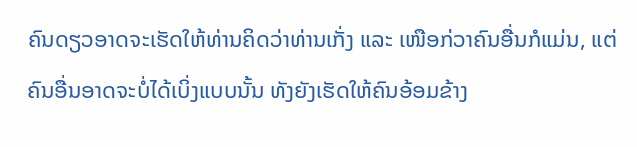ຄົນດຽວອາດຈະເຮັດໃຫ້ທ່ານຄິດວ່າທ່ານເກັ່ງ ແລະ ເໜືອກ່ວາຄົນອື່ນກໍແມ່ນ, ແຕ່ຄົນອື່ນອາດຈະບໍ່ໄດ້ເບິ່ງແບບນັ້ນ ທັງຍັງເຮັດໃຫ້ຄົນອ້ອມຂ້າງ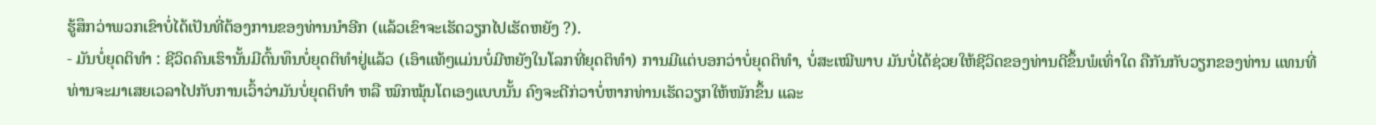ຮູ້ສຶກວ່າພວກເຂົາບໍ່ໄດ້ເປັນທີ່ຕ້ອງການຂອງທ່ານນຳອີກ (ແລ້ວເຂົາຈະເຮັດວຽກໄປເຮັດຫຍັງ ?).
- ມັນບໍ່ຍຸດຕິທຳ : ຊີວິດຄົນເຮົານັ້ນມີຕົ້ນທຶນບໍ່ຍຸດຕິທຳຢູ່ແລ້ວ (ເອົາແທ້ໆແມ່ນບໍ່ມີຫຍັງໃນໂລກທີ່ຍຸດຕິທຳ) ການມີແຕ່ບອກວ່າບໍ່ຍຸດຕິທຳ, ບໍ່ສະເໝີພາບ ມັນບໍ່ໄດ້ຊ່ວຍໃຫ້ຊີວິດຂອງທ່ານດີຂຶ້ນພໍເທົ່າໃດ ຄືກັນກັບວຽກຂອງທ່ານ ແທນທີ່ທ່ານຈະມາເສຍເວລາໄປກັບການເວົ້າວ່າມັນບໍ່ຍຸດຕິທຳ ຫລື ໝົກໝຸ້ນໂຕເອງແບບນັ້ນ ຄົງຈະດີກ່ວາບໍ່ຫາກທ່ານເຮັດວຽກໃຫ້ໜັກຂຶ້ນ ແລະ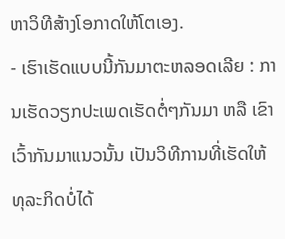ຫາວິທີສ້າງໂອກາດໃຫ້ໂຕເອງ.
- ເຮົາເຮັດແບບນີ້ກັນມາຕະຫລອດເລີຍ : ການເຮັດວຽກປະເພດເຮັດຕໍ່ໆກັນມາ ຫລື ເຂົາເວົ້າກັນມາແນວນັ້ນ ເປັນວິທີການທີ່ເຮັດໃຫ້ທຸລະກິດບໍ່ໄດ້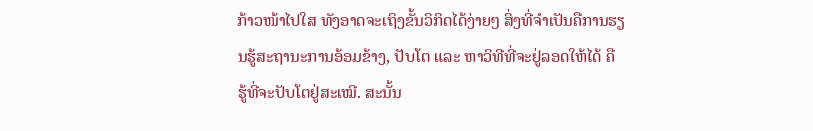ກ້າວໜ້າໄປໃສ ທັງອາດຈະເຖິງຂັ້ນວິກິດໄດ້ງ່າຍໆ ສິ່ງທີ່ຈຳເປັນຄືການຮຽນຮູ້ສະຖານະການອ້ອມຂ້າງ, ປັບໂຕ ແລະ ຫາວິທີທີ່ຈະຢູ່ລອດໃຫ້ໄດ້ ຄື ຮູ້ທີ່ຈະປັບໂຕຢູ່ສະເໝີ. ສະນັ້ນ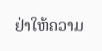ຢ່າໃຫ້ຄວາມ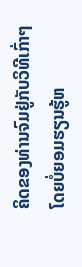ຄິດຂອງທ່ານຈົມຢູ່ກັບວິທີເກົ່າໆ ໂດຍບໍ່ຍອມຮຽນຮູ້ຫ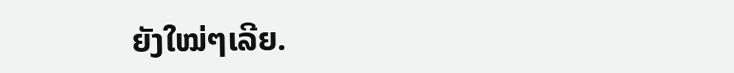ຍັງໃໝ່ໆເລີຍ.